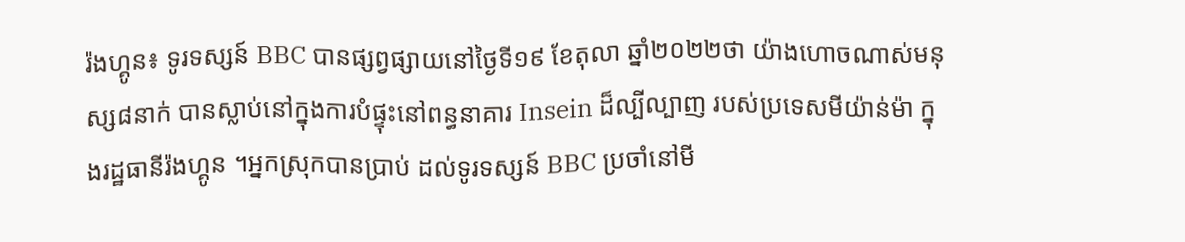រ៉ងហ្គូន៖ ទូរទស្សន៍ BBC បានផ្សព្វផ្សាយនៅថ្ងៃទី១៩ ខែតុលា ឆ្នាំ២០២២ថា យ៉ាងហោចណាស់មនុស្ស៨នាក់ បានស្លាប់នៅក្នុងការបំផ្ទុះនៅពន្ធនាគារ Insein ដ៏ល្បីល្បាញ របស់ប្រទេសមីយ៉ាន់ម៉ា ក្នុងរដ្ឋធានីរ៉ងហ្គូន ។អ្នកស្រុកបានប្រាប់ ដល់ទូរទស្សន៍ BBC ប្រចាំនៅមី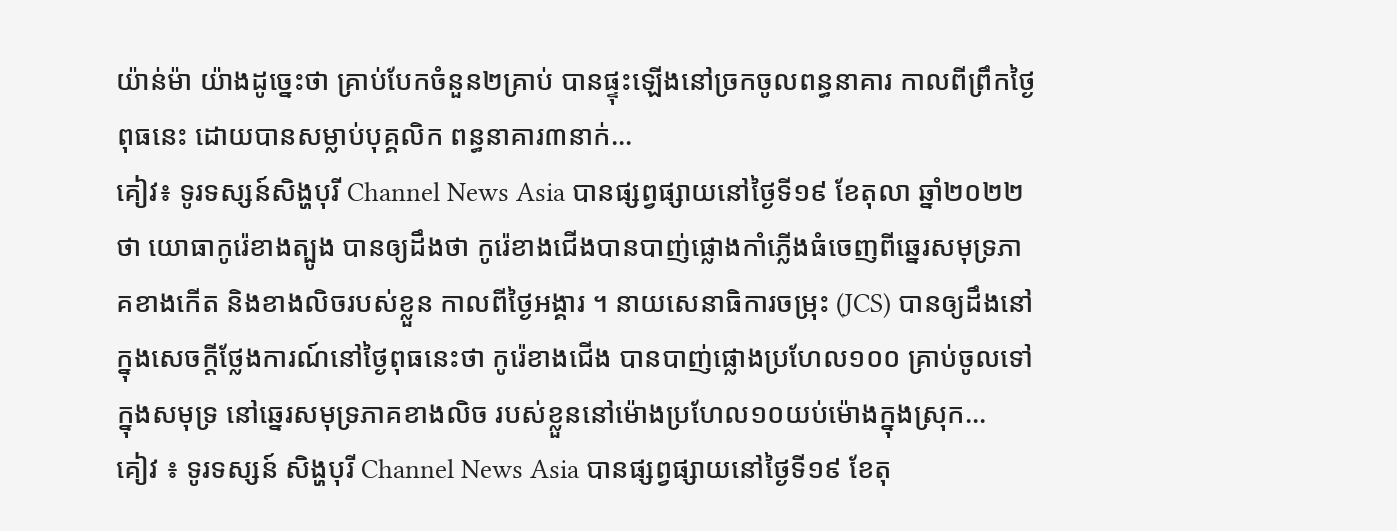យ៉ាន់ម៉ា យ៉ាងដូច្នេះថា គ្រាប់បែកចំនួន២គ្រាប់ បានផ្ទុះឡើងនៅច្រកចូលពន្ធនាគារ កាលពីព្រឹកថ្ងៃពុធនេះ ដោយបានសម្លាប់បុគ្គលិក ពន្ធនាគារ៣នាក់...
គៀវ៖ ទូរទស្សន៍សិង្ហបុរី Channel News Asia បានផ្សព្វផ្សាយនៅថ្ងៃទី១៩ ខែតុលា ឆ្នាំ២០២២ថា យោធាកូរ៉េខាងត្បូង បានឲ្យដឹងថា កូរ៉េខាងជើងបានបាញ់ផ្លោងកាំភ្លើងធំចេញពីឆ្នេរសមុទ្រភាគខាងកើត និងខាងលិចរបស់ខ្លួន កាលពីថ្ងៃអង្គារ ។ នាយសេនាធិការចម្រុះ (JCS) បានឲ្យដឹងនៅក្នុងសេចក្តីថ្លែងការណ៍នៅថ្ងៃពុធនេះថា កូរ៉េខាងជើង បានបាញ់ផ្លោងប្រហែល១០០ គ្រាប់ចូលទៅក្នុងសមុទ្រ នៅឆ្នេរសមុទ្រភាគខាងលិច របស់ខ្លួននៅម៉ោងប្រហែល១០យប់ម៉ោងក្នុងស្រុក...
គៀវ ៖ ទូរទស្សន៍ សិង្ហបុរី Channel News Asia បានផ្សព្វផ្សាយនៅថ្ងៃទី១៩ ខែតុ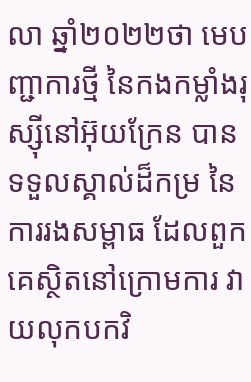លា ឆ្នាំ២០២២ថា មេបញ្ជាការថ្មី នៃកងកម្លាំងរុស្ស៊ីនៅអ៊ុយក្រែន បានទទួលស្គាល់ដ៏កម្រ នៃការរងសម្ពាធ ដែលពួកគេស្ថិតនៅក្រោមការ វាយលុកបកវិ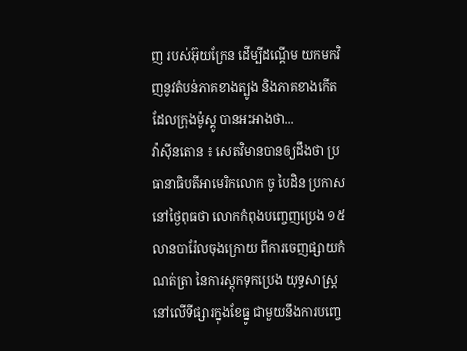ញ របស់អ៊ុយក្រែន ដើម្បីដណ្តើម យកមកវិញនូវតំបន់ភាគខាងត្បូង និងភាគខាងកើត ដែលក្រុងម៉ូស្គូ បានអះអាងថា...
វ៉ាស៊ីនតោន ៖ សេតវិមានបានឲ្យដឹងថា ប្រធានាធិបតីអាមេរិកលោក ចូ បៃដិន ប្រកាសនៅថ្ងៃពុធថា លោកកំពុងបញ្ចេញប្រេង ១៥លានបារ៉ែលចុងក្រោយ ពីការចេញផ្សាយកំណត់ត្រា នៃការស្តុកទុកប្រេង យុទ្ធសាស្ត្រ នៅលើទីផ្សារក្នុងខែធ្នូ ជាមួយនឹងការបញ្ចេ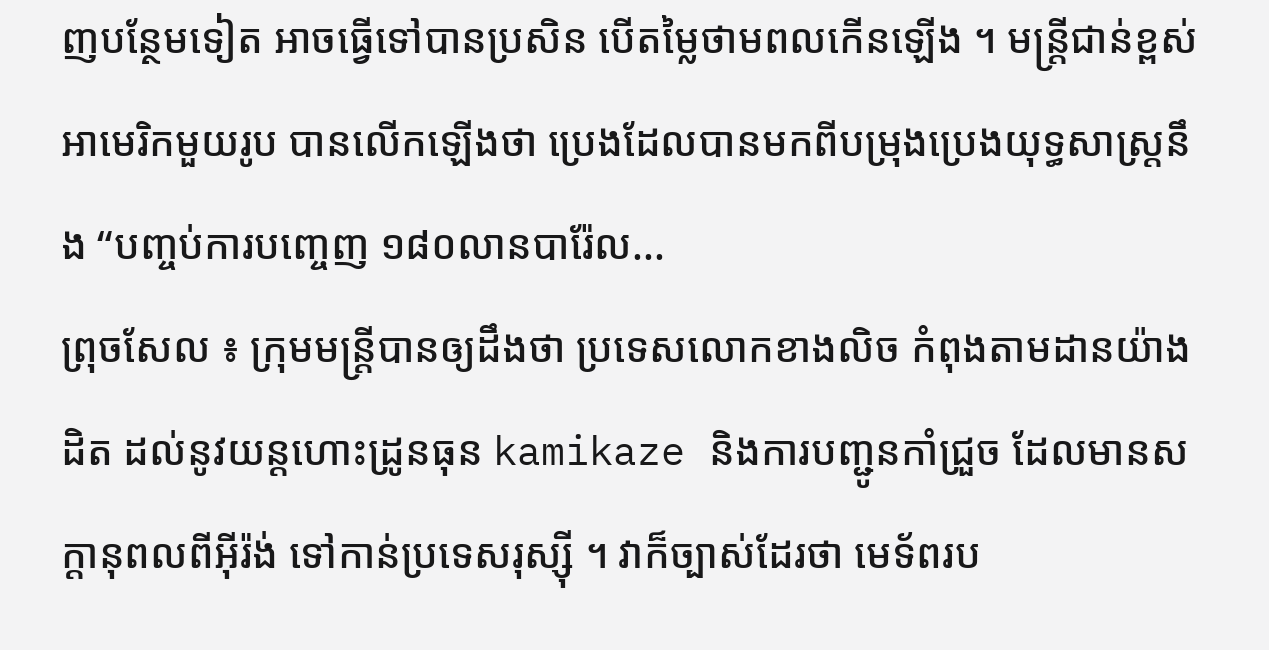ញបន្ថែមទៀត អាចធ្វើទៅបានប្រសិន បើតម្លៃថាមពលកើនឡើង ។ មន្ត្រីជាន់ខ្ពស់អាមេរិកមួយរូប បានលើកឡើងថា ប្រេងដែលបានមកពីបម្រុងប្រេងយុទ្ធសាស្ត្រនឹង “បញ្ចប់ការបញ្ចេញ ១៨០លានបារ៉ែល...
ព្រុចសែល ៖ ក្រុមមន្ត្រីបានឲ្យដឹងថា ប្រទេសលោកខាងលិច កំពុងតាមដានយ៉ាងដិត ដល់នូវយន្តហោះដ្រូនធុន kamikaze និងការបញ្ជូនកាំជ្រួច ដែលមានសក្តានុពលពីអ៊ីរ៉ង់ ទៅកាន់ប្រទេសរុស្ស៊ី ។ វាក៏ច្បាស់ដែរថា មេទ័ពរប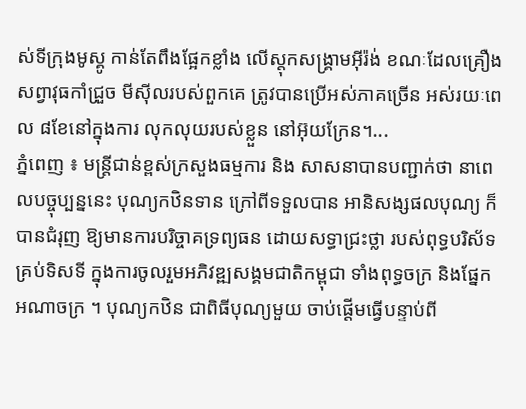ស់ទីក្រុងមូស្គូ កាន់តែពឹងផ្អែកខ្លាំង លើស្តុកសង្រ្គាមអ៊ីរ៉ង់ ខណៈដែលគ្រឿងសព្វាវុធកាំជ្រួច មីស៊ីលរបស់ពួកគេ ត្រូវបានប្រើអស់ភាគច្រើន អស់រយៈពេល ៨ខែនៅក្នុងការ លុកលុយរបស់ខ្លួន នៅអ៊ុយក្រែន។...
ភ្នំពេញ ៖ មន្ត្រីជាន់ខ្ពស់ក្រសួងធម្មការ និង សាសនាបានបញ្ជាក់ថា នាពេលបច្ចុប្បន្ននេះ បុណ្យកឋិនទាន ក្រៅពីទទួលបាន អានិសង្សផលបុណ្យ ក៏បានជំរុញ ឱ្យមានការបរិច្ចាគទ្រព្យធន ដោយសទ្ធាជ្រះថ្លា របស់ពុទ្ធបរិស័ទគ្រប់ទិសទី ក្នុងការចូលរួមអភិវឌ្ឍសង្គមជាតិកម្ពុជា ទាំងពុទ្ធចក្រ និងផ្នែកអណាចក្រ ។ បុណ្យកឋិន ជាពិធីបុណ្យមួយ ចាប់ផ្ដើមធ្វើបន្ទាប់ពី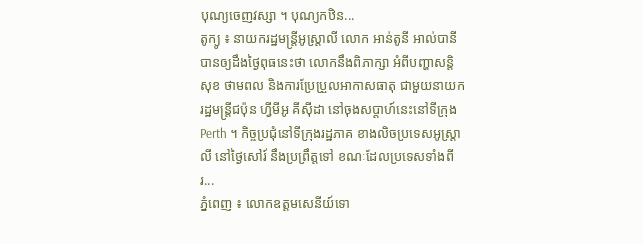បុណ្យចេញវស្សា ។ បុណ្យកឋិន...
តូក្យូ ៖ នាយករដ្ឋមន្ត្រីអូស្ត្រាលី លោក អាន់តូនី អាល់បានី បានឲ្យដឹងថ្ងៃពុធនេះថា លោកនឹងពិភាក្សា អំពីបញ្ហាសន្តិសុខ ថាមពល និងការប្រែប្រួលអាកាសធាតុ ជាមួយនាយករដ្ឋមន្ត្រីជប៉ុន ហ្វីមីអូ គីស៊ីដា នៅចុងសប្តាហ៍នេះនៅទីក្រុង Perth ។ កិច្ចប្រជុំនៅទីក្រុងរដ្ឋភាគ ខាងលិចប្រទេសអូស្ត្រាលី នៅថ្ងៃសៅរ៍ នឹងប្រព្រឹត្តទៅ ខណៈដែលប្រទេសទាំងពីរ...
ភ្នំពេញ ៖ លោកឧត្តមសេនីយ៍ទោ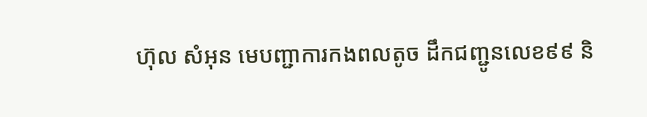ហ៊ុល សំអុន មេបញ្ជាការកងពលតូច ដឹកជញ្ជូនលេខ៩៩ និ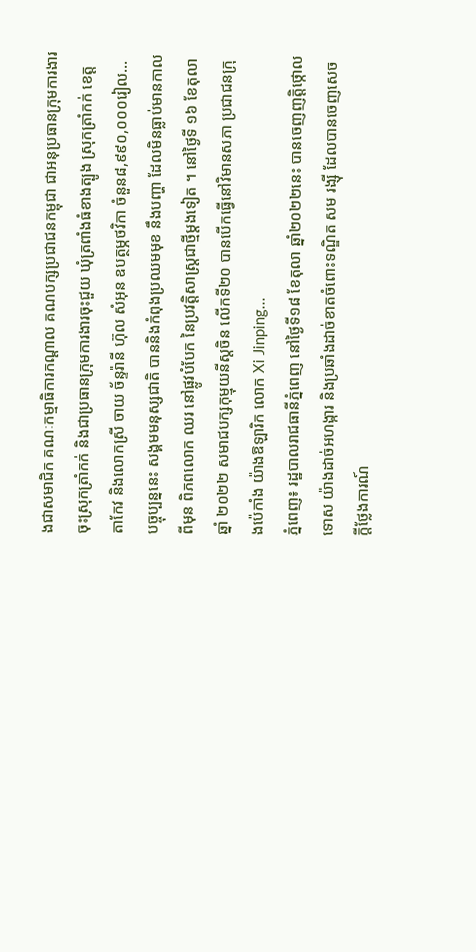ងជាសមាជិក គណៈកម្មាធិការកណ្តាល គណបក្សប្រជាជនកម្ពុជា ជាអនុប្រធានក្រុមការងារចុះស្រុកត្រាំកក់ និងជាប្រធានក្រុមការងារចុះជួយ ឃុំត្រពាំងធំខាងត្បូង ស្រុកត្រាំកក់ ខេត្តតាកែវ និងលោកស្រី ចាយ ច័ន្ទរ៉ានី ហ៊ុល សំអុន ឧបត្ថម្ភថវិកា ចំនួន៨,៩៩០,០០០រៀល...
បច្ចុប្បន្ននេះ សង្គមមនុស្សជាតិ បាននិងកំពុងប្រឈមមុខ នឹងបញ្ហា ដែលមិនធ្លាប់មានកាលពីមុន ពិភពលោក ឈរ នៅផ្លូវបំបែក នៃប្រវត្តិសាស្ត្រជាថ្មីម្តងទៀត ។ នៅថ្ងៃទី ១៦ ខែតុលាឆ្នាំ ២០២២ សមាជបក្សកុម្មុយនីស្តចិន លើកទី២០ បានបើកធ្វើនៅវិមានសភា ប្រជាជនក្រុងប៉េកាំង យ៉ាងឱឡារិក លោក Xi Jinping...
ភ្នំពេញ៖ រដ្ឋបាលរាជធានីភ្នំពេញ នៅថ្ងៃទី១៨ ខែតុលា ឆ្នាំ២០២២នេះ បានចេញញត្តិថ្កោលទោស យ៉ាងដាច់អហង្ការ និងប្រឆាំងដាច់ខាតចំពោះទណ្ឌិត សម រង្ស៊ី ដែលបានចេញសេចក្តីថ្លែងការណ៍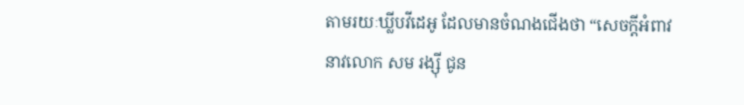តាមរយៈឃ្លីបវីដេអូ ដែលមានចំណងជើងថា “សេចក្តីអំពាវនាវលោក សម រង្ស៊ី ជូន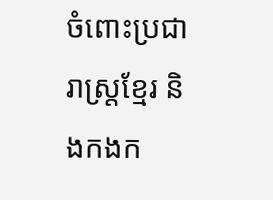ចំពោះប្រជារាស្ត្រខ្មែរ និងកងក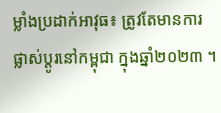ម្លាំងប្រដាក់អាវុធ៖ ត្រូវតែមានការផ្លាស់ប្តូរនៅកម្ពុជា ក្នុងឆ្នាំ២០២៣ ។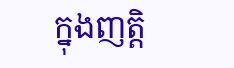ក្នុងញត្តិ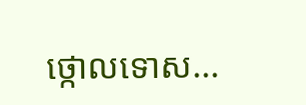ថ្កោលទោស...